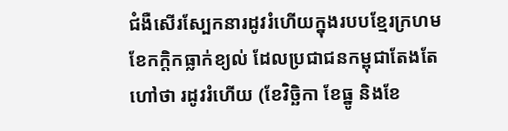ជំងឺសើរស្បែកនារដូវរំហើយក្នុងរបបខ្មែរក្រហម
ខែកក្តិកធ្លាក់ខ្យល់ ដែលប្រជាជនកម្ពុជាតែងតែហៅថា រដូវរំហើយ (ខែវិច្ឆិកា ខែធ្នូ និងខែ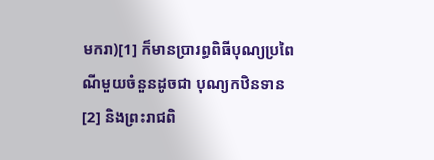មករា)[1] ក៏មានប្រារព្ធពិធីបុណ្យប្រពៃណីមួយចំនួនដូចជា បុណ្យកឋិនទាន[2] និងព្រះរាជពិ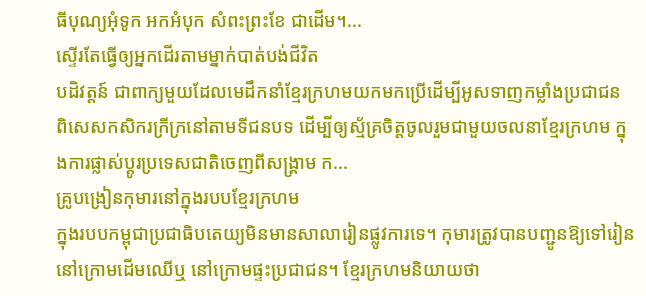ធីបុណ្យអុំទូក អកអំបុក សំពះព្រះខែ ជាដើម។...
ស្ទើរតែធ្វើឲ្យអ្នកដើរតាមម្នាក់បាត់បង់ជីវិត
បដិវត្តន៍ ជាពាក្យមួយដែលមេដឹកនាំខ្មែរក្រហមយកមកប្រើដើម្បីអូសទាញកម្លាំងប្រជាជន ពិសេសកសិករក្រីក្រនៅតាមទីជនបទ ដើម្បីឲ្យស្ម័គ្រចិត្តចូលរួមជាមួយចលនាខ្មែរក្រហម ក្នុងការផ្លាស់ប្តូរប្រទេសជាតិចេញពីសង្គ្រាម ក...
គ្រូបង្រៀនកុមារនៅក្នុងរបបខ្មែរក្រហម
ក្នុងរបបកម្ពុជាប្រជាធិបតេយ្យមិនមានសាលារៀនផ្លូវការទេ។ កុមារត្រូវបានបញ្ជូនឱ្យទៅរៀននៅក្រោមដើមឈើឬ នៅក្រោមផ្ទះប្រជាជន។ ខ្មែរក្រហមនិយាយថា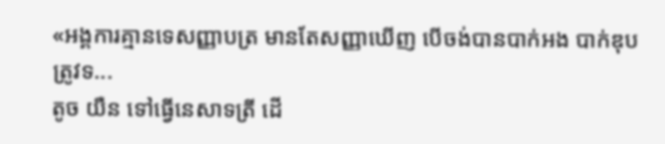«អង្គការគ្មានទេសញ្ញាបត្រ មានតែសញ្ញាឃើញ បើចង់បានបាក់អង បាក់ឌុប ត្រូវទ...
តូច យឺន ទៅធ្វើនេសាទត្រី ដើ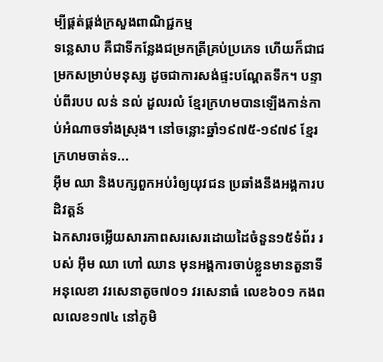ម្បីផ្គត់ផ្គង់ក្រសួងពាណិជ្ជកម្ម
ទន្លេសាប គឺជាទីកន្លែងជម្រកត្រីគ្រប់ប្រភេទ ហើយក៏ជាជម្រកសម្រាប់មនុស្ស ដូចជាការសង់ផ្ទះបណ្តែតទឹក។ បន្ទាប់ពីរបប លន់ នល់ ដួលរលំ ខ្មែរក្រហមបានឡើងកាន់កាប់អំណាចទាំងស្រុង។ នៅចន្លោះឆ្នាំ១៩៧៥-១៩៧៩ ខ្មែរក្រហមចាត់ទ...
អ៊ឹម ឈា និងបក្សពួកអប់រំឲ្យយុវជន ប្រឆាំងនឹងអង្គការបដិវត្តន៍
ឯកសារចម្លើយសារភាពសរសេរដោយដៃចំនួន១៥ទំព័រ របស់ អ៊ឹម ឈា ហៅ ឈាន មុនអង្គការចាប់ខ្លួនមានតួនាទី អនុលេខា វរសេនាតូច៧០១ វរសេនាធំ លេខ៦០១ កងពលលេខ១៧៤ នៅភូមិ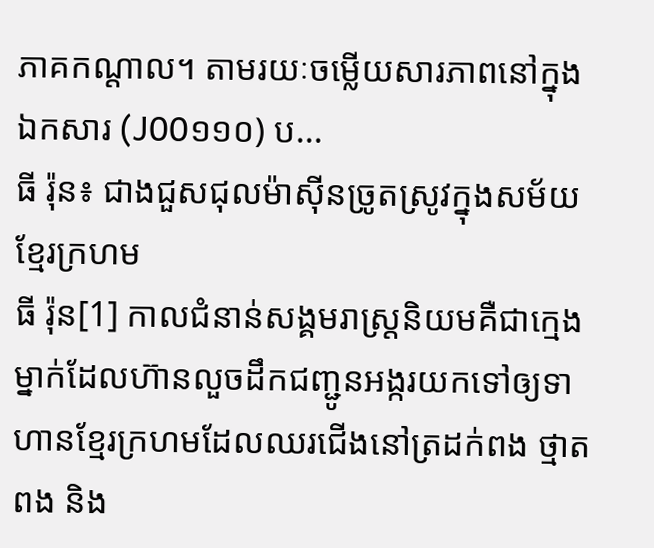ភាគកណ្ដាល។ តាមរយៈចម្លើយសារភាពនៅក្នុងឯកសារ (J00១១០) ប...
ធី រ៉ុន៖ ជាងជួសជុលម៉ាស៊ីនច្រូតស្រូវក្នុងសម័យខ្មែរក្រហម
ធី រ៉ុន[1] កាលជំនាន់សង្គមរាស្រ្តនិយមគឺជាក្មេងម្នាក់ដែលហ៊ានលួចដឹកជញ្ជូនអង្ករយកទៅឲ្យទាហានខ្មែរក្រហមដែលឈរជើងនៅត្រដក់ពង ថ្មាតពង និង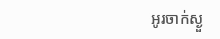អូរចាក់ស្ងួ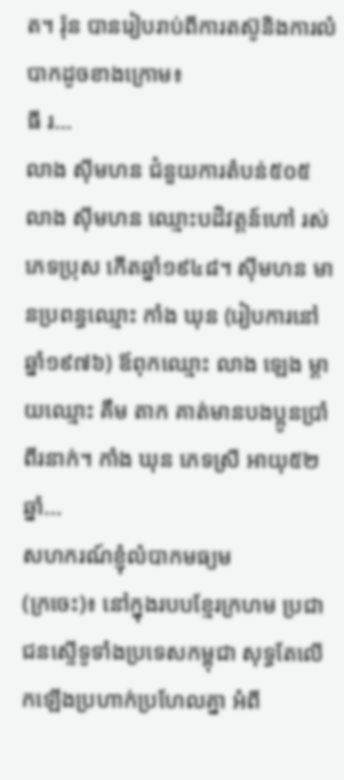ត។ រ៉ុន បានរៀបរាប់ពីការតស៊ូនិងការលំបាកដូចខាងក្រោម៖
ធី រ...
លាង ស៊ីមហន ជំនួយការតំបន់៥០៥
លាង ស៊ីមហន ឈ្មោះបដិវត្តន៍ហៅ រស់ ភេទប្រុស កើតឆ្នាំ១៩៤៨។ ស៊ីមហន មានប្រពន្ធឈ្មោះ កាំង ឃុន (រៀបការនៅឆ្នាំ១៩៧៦) ឪពុកឈ្មោះ លាង ឡេង ម្ដាយឈ្មោះ គឹម តាក គាត់មានបងប្អូនប្រាំពីរនាក់។ កាំង ឃុន ភេទស្រី អាយុ៥២ឆ្នាំ...
សហករណ៍ខ្ញុំលំបាកមធ្យម
(ក្រចេះ)៖ នៅក្នុងរបបខ្មែរក្រហម ប្រជាជនស្ទើទូទាំងប្រទេសកម្ពុជា សុទ្ធតែលើកឡើងប្រហាក់ប្រហែលគ្នា អំពី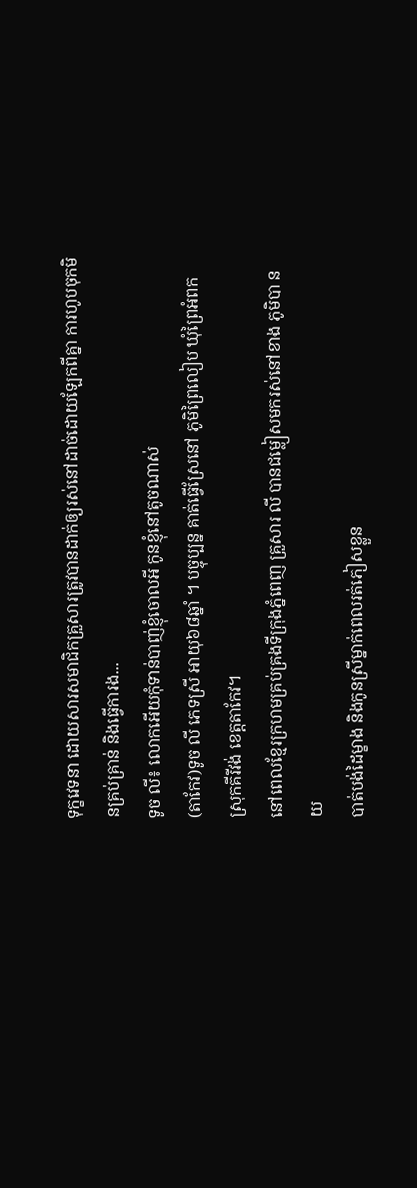ទុក្ខវេទនា ដោយសារសមាជិកគ្រួសារត្រូវបានដាក់ឲ្យរស់នៅដាច់ដោយឡែកពីគ្នា ការហូបចុកមិនគ្រប់គ្រាន់ និងធ្វើការង...
ទូច លី៖ លោកអើយកុំទាន់បាញ់ខ្ញុំចោលអី កូនខ្ញុំនៅតូចណាស់
(តាកែវ)ទូច លី ភេទស្រី អាយុ៦៨ឆ្នាំ ។ បច្ចុប្បន្ន គាត់ធ្វើស្រែនៅ ភូមិព្រៃលៀប ឃុំព្រៃអំពក ស្រុកគីរីវង់ ខេត្តតាកែវ។
នៅពេលខ្មែរក្រហមគ្រប់គ្រងទីក្រុងភ្នំពេញ គ្រួសារ លី បានជម្លៀសមករស់នៅខាង ភូមិបា នយ
បាត់បង់ដៃម្ខាង និងកូនស្រីម្នាក់ពេលរត់ភៀសខ្លួន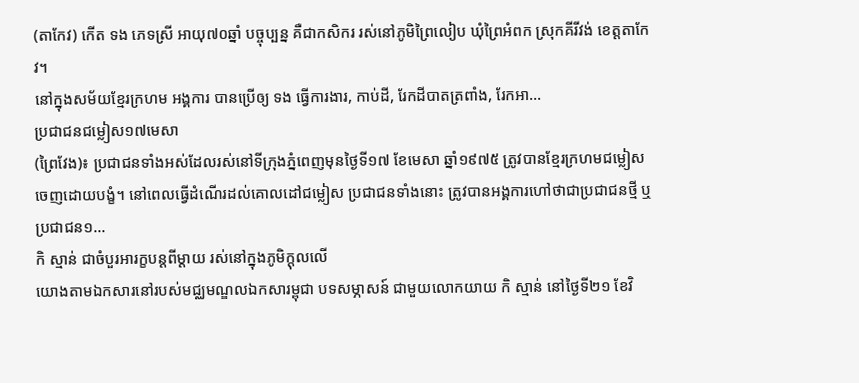(តាកែវ) កើត ទង ភេទស្រី អាយុ៧០ឆ្នាំ បច្ចុប្បន្ន គឺជាកសិករ រស់នៅភូមិព្រៃលៀប ឃុំព្រៃអំពក ស្រុកគីរីវង់ ខេត្តតាកែវ។
នៅក្នុងសម័យខ្មែរក្រហម អង្គការ បានប្រើឲ្យ ទង ធ្វើការងារ, កាប់ដី, រែកដីបាតត្រពាំង, រែកអា...
ប្រជាជនជម្លៀស១៧មេសា
(ព្រៃវែង)៖ ប្រជាជនទាំងអស់ដែលរស់នៅទីក្រុងភ្នំពេញមុនថ្ងៃទី១៧ ខែមេសា ឆ្នាំ១៩៧៥ ត្រូវបានខ្មែរក្រហមជម្លៀសចេញដោយបង្ខំ។ នៅពេលធ្វើដំណើរដល់គោលដៅជម្លៀស ប្រជាជនទាំងនោះ ត្រូវបានអង្គការហៅថាជាប្រជាជនថ្មី ឬប្រជាជន១...
កិ ស្មាន់ ជាចំបួរអារក្ខបន្តពីម្តាយ រស់នៅក្នុងភូមិក្ដុលលើ
យោងតាមឯកសារនៅរបស់មជ្ឈមណ្ឌលឯកសារម្ពុជា បទសម្ភាសន៍ ជាមួយលោកយាយ កិ ស្មាន់ នៅថ្ងៃទី២១ ខែវិ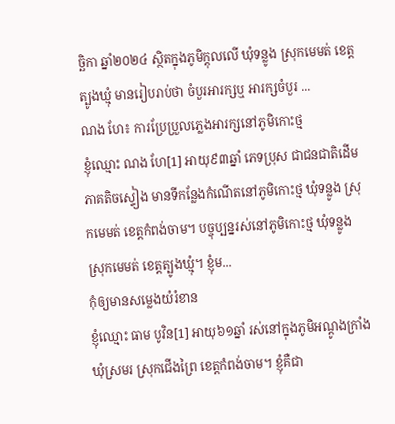ច្ឆិកា ឆ្នាំ២០២៤ ស្ថិតក្នុងភូមិក្ដុលលើ ឃុំទន្លូង ស្រុកមេមត់ ខេត្តត្បូងឃ្មុំ មានរៀបរាប់ថា ចំបួរអារក្សឬ អារក្សចំបួរ ...
ណង ហែ៖ ការប្រែប្រួលភ្លេងអារក្សនៅភូមិកោះថ្ម
ខ្ញុំឈ្មោះ ណង ហែ[1] អាយុ៩៣ឆ្នាំ ភេទប្រុស ជាជនជាតិដើមភាគតិចស្ទៀង មានទីកន្លែងកំណើតនៅភូមិកោះថ្ម ឃុំទន្លូង ស្រុកមេមត់ ខេត្តកំពង់ចាម។ បច្ចុប្បន្នរស់នៅភូមិកោះថ្ម ឃុំទន្លូង ស្រុកមេមត់ ខេត្តត្បូងឃ្មុំ។ ខ្ញុំម...
កុំឲ្យមានសម្លេងយំរំខាន
ខ្ញុំឈ្មោះ ធាម បូវិន[1] អាយុ៦១ឆ្នាំ រស់នៅក្នុងភូមិអណ្ដូងក្រាំង ឃុំស្រមរ ស្រុកជើងព្រៃ ខេត្តកំពង់ចាម។ ខ្ញុំគឺជា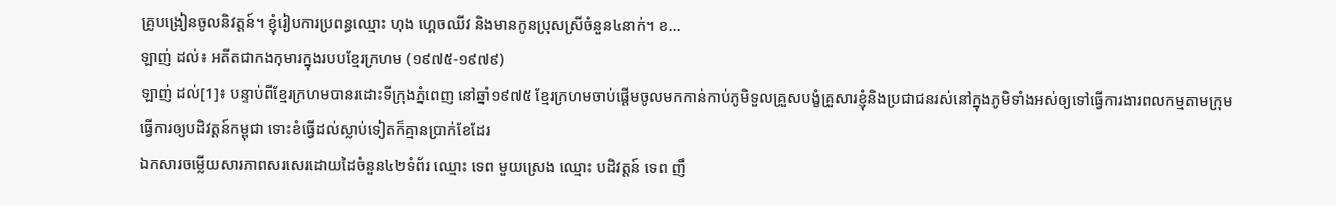គ្រូបង្រៀនចូលនិវត្តន៍។ ខ្ញុំរៀបការប្រពន្ធឈ្មោះ ហុង ហ្គេចឈីវ និងមានកូនប្រុសស្រីចំនួន៤នាក់។ ខ...
ឡាញ់ ដល់៖ អតីតជាកងកុមារក្នុងរបបខ្មែរក្រហម (១៩៧៥-១៩៧៩)
ឡាញ់ ដល់[1]៖ បន្ទាប់ពីខ្មែរក្រហមបានរដោះទីក្រុងភ្នំពេញ នៅឆ្នាំ១៩៧៥ ខ្មែរក្រហមចាប់ផ្ដើមចូលមកកាន់កាប់ភូមិទួលគ្រួសបង្ខំគ្រួសារខ្ញុំនិងប្រជាជនរស់នៅក្នុងភូមិទាំងអស់ឲ្យទៅធ្វើការងារពលកម្មតាមក្រុម
ធ្វើការឲ្យបដិវត្តន៍កម្ពុជា ទោះខំធ្វើដល់ស្លាប់ទៀតក៏គ្មានប្រាក់ខែដែរ
ឯកសារចម្លើយសារភាពសរសេរដោយដៃចំនួន៤២ទំព័រ ឈ្មោះ ទេព មួយស្រេង ឈ្មោះ បដិវត្តន៍ ទេព ញឹ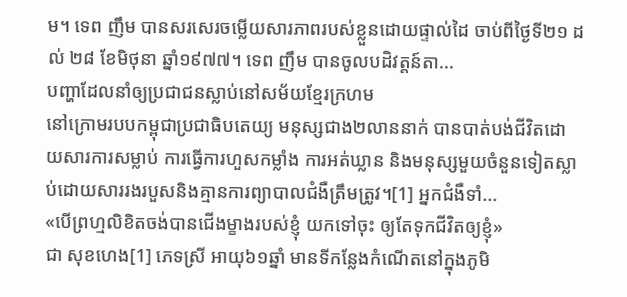ម។ ទេព ញឹម បានសរសេរចម្លើយសារភាពរបស់ខ្លួនដោយផ្ទាល់ដៃ ចាប់ពីថ្ងៃទី២១ ដល់ ២៨ ខែមិថុនា ឆ្នាំ១៩៧៧។ ទេព ញឹម បានចូលបដិវត្តន៍តា...
បញ្ហាដែលនាំឲ្យប្រជាជនស្លាប់នៅសម័យខ្មែរក្រហម
នៅក្រោមរបបកម្ពុជាប្រជាធិបតេយ្យ មនុស្សជាង២លាននាក់ បានបាត់បង់ជីវិតដោយសារការសម្លាប់ ការធ្វើការហួសកម្លាំង ការអត់ឃ្លាន និងមនុស្សមួយចំនួនទៀតស្លាប់ដោយសាររងរបួសនិងគ្មានការព្យាបាលជំងឺត្រឹមត្រូវ។[1] អ្នកជំងឺទាំ...
«បើព្រហ្មលិខិតចង់បានជើងម្ខាងរបស់ខ្ញុំ យកទៅចុះ ឲ្យតែទុកជីវិតឲ្យខ្ញុំ»
ជា សុខហេង[1] ភេទស្រី អាយុ៦១ឆ្នាំ មានទីកន្លែងកំណើតនៅក្នុងភូមិ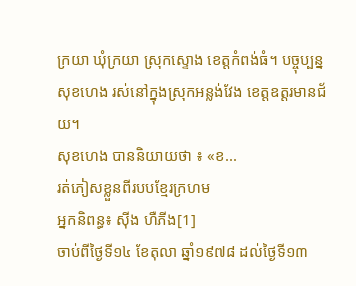ក្រយា ឃុំក្រយា ស្រុកស្ទោង ខេត្ដកំពង់ធំ។ បច្ចុប្បន្ន សុខហេង រស់នៅក្នុងស្រុកអន្លង់វែង ខេត្ដឧត្ដរមានជ័យ។
សុខហេង បាននិយាយថា ៖ «ខ...
រត់ភៀសខ្លួនពីរបបខ្មែរក្រហម
អ្នកនិពន្ធ៖ ស៊ីង ហឺភីង[1]
ចាប់ពីថ្ងៃទី១៤ ខែតុលា ឆ្នាំ១៩៧៨ ដល់ថ្ងៃទី១៣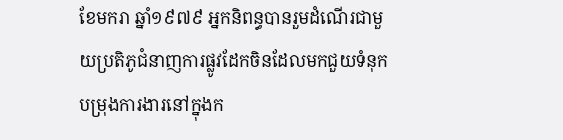ខែមករា ឆ្នាំ១៩៧៩ អ្នកនិពន្ធបានរួមដំណើរជាមួយប្រតិភូជំនាញការផ្លូវដែកចិនដែលមកជួយទំនុកបម្រុងការងារនៅក្នុងក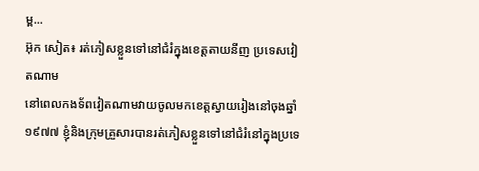ម្ព...
អ៊ុក សៀត៖ រត់ភៀសខ្លួនទៅនៅជំរំក្នុងខេត្តតាយនីញ ប្រទេសវៀតណាម
នៅពេលកងទ័ពវៀតណាមវាយចូលមកខេត្តស្វាយរៀងនៅចុងឆ្នាំ១៩៧៧ ខ្ញុំនិងក្រុមគ្រួសារបានរត់ភៀសខ្លួនទៅនៅជំរំនៅក្នុងប្រទេ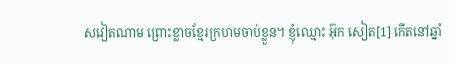សវៀតណាម ព្រោះខ្លាចខ្មែរក្រហមចាប់ខ្លួន។ ខ្ញុំឈ្មោះ អ៊ុក សៀត[1] កើតនៅឆ្នាំ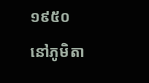១៩៥០ នៅភូមិតា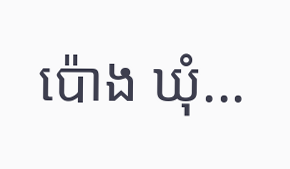ប៉ោង ឃុំ...